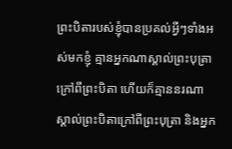ព្រះបិតារបស់ខ្ញុំបានប្រគល់អ្វីៗទាំងអស់មកខ្ញុំ គ្មានអ្នកណាស្គាល់ព្រះបុត្រា ក្រៅពីព្រះបិតា ហើយក៏គ្មាននរណាស្គាល់ព្រះបិតាក្រៅពីព្រះបុត្រា និងអ្នក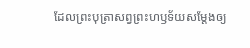ដែលព្រះបុត្រាសព្វព្រះហឫទ័យសម្តែងឲ្យ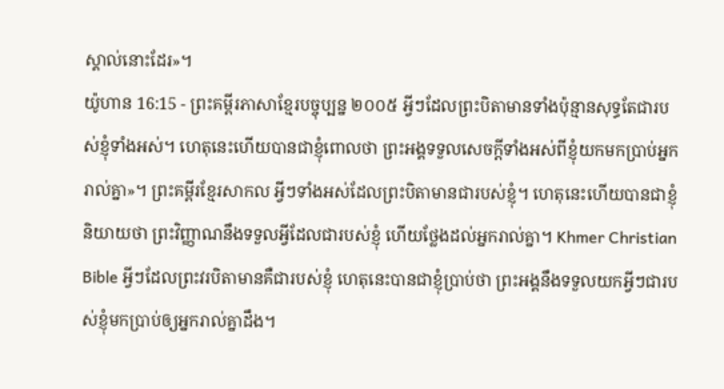ស្គាល់នោះដែរ»។
យ៉ូហាន 16:15 - ព្រះគម្ពីរភាសាខ្មែរបច្ចុប្បន្ន ២០០៥ អ្វីៗដែលព្រះបិតាមានទាំងប៉ុន្មានសុទ្ធតែជារបស់ខ្ញុំទាំងអស់។ ហេតុនេះហើយបានជាខ្ញុំពោលថា ព្រះអង្គទទួលសេចក្ដីទាំងអស់ពីខ្ញុំយកមកប្រាប់អ្នករាល់គ្នា»។ ព្រះគម្ពីរខ្មែរសាកល អ្វីៗទាំងអស់ដែលព្រះបិតាមានជារបស់ខ្ញុំ។ ហេតុនេះហើយបានជាខ្ញុំនិយាយថា ព្រះវិញ្ញាណនឹងទទួលអ្វីដែលជារបស់ខ្ញុំ ហើយថ្លែងដល់អ្នករាល់គ្នា។ Khmer Christian Bible អ្វីៗដែលព្រះវរបិតាមានគឺជារបស់ខ្ញុំ ហេតុនេះបានជាខ្ញុំប្រាប់ថា ព្រះអង្គនឹងទទួលយកអ្វីៗជារបស់ខ្ញុំមកប្រាប់ឲ្យអ្នករាល់គ្នាដឹង។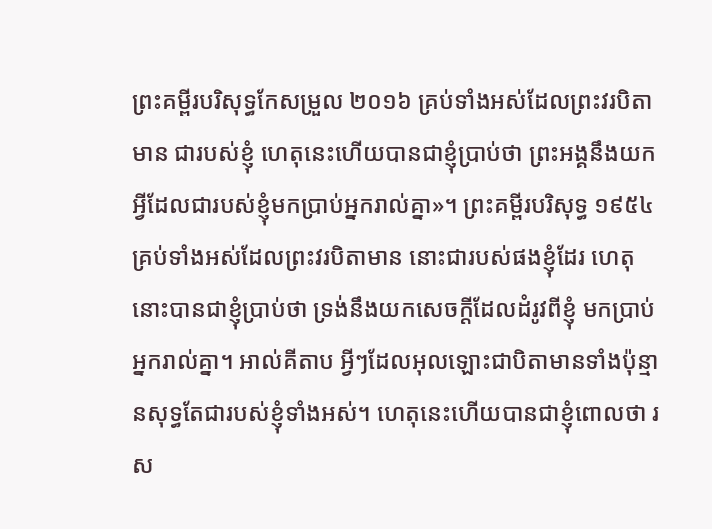ព្រះគម្ពីរបរិសុទ្ធកែសម្រួល ២០១៦ គ្រប់ទាំងអស់ដែលព្រះវរបិតាមាន ជារបស់ខ្ញុំ ហេតុនេះហើយបានជាខ្ញុំប្រាប់ថា ព្រះអង្គនឹងយកអ្វីដែលជារបស់ខ្ញុំមកប្រាប់អ្នករាល់គ្នា»។ ព្រះគម្ពីរបរិសុទ្ធ ១៩៥៤ គ្រប់ទាំងអស់ដែលព្រះវរបិតាមាន នោះជារបស់ផងខ្ញុំដែរ ហេតុនោះបានជាខ្ញុំប្រាប់ថា ទ្រង់នឹងយកសេចក្ដីដែលដំរូវពីខ្ញុំ មកប្រាប់អ្នករាល់គ្នា។ អាល់គីតាប អ្វីៗដែលអុលឡោះជាបិតាមានទាំងប៉ុន្មានសុទ្ធតែជារបស់ខ្ញុំទាំងអស់។ ហេតុនេះហើយបានជាខ្ញុំពោលថា រស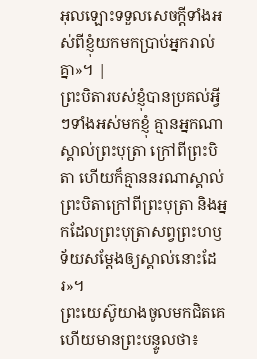អុលឡោះទទួលសេចក្ដីទាំងអស់ពីខ្ញុំយកមកប្រាប់អ្នករាល់គ្នា»។ |
ព្រះបិតារបស់ខ្ញុំបានប្រគល់អ្វីៗទាំងអស់មកខ្ញុំ គ្មានអ្នកណាស្គាល់ព្រះបុត្រា ក្រៅពីព្រះបិតា ហើយក៏គ្មាននរណាស្គាល់ព្រះបិតាក្រៅពីព្រះបុត្រា និងអ្នកដែលព្រះបុត្រាសព្វព្រះហឫទ័យសម្តែងឲ្យស្គាល់នោះដែរ»។
ព្រះយេស៊ូយាងចូលមកជិតគេ ហើយមានព្រះបន្ទូលថា៖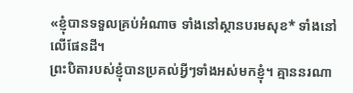«ខ្ញុំបានទទួលគ្រប់អំណាច ទាំងនៅស្ថានបរមសុខ* ទាំងនៅលើផែនដី។
ព្រះបិតារបស់ខ្ញុំបានប្រគល់អ្វីៗទាំងអស់មកខ្ញុំ។ គ្មាននរណា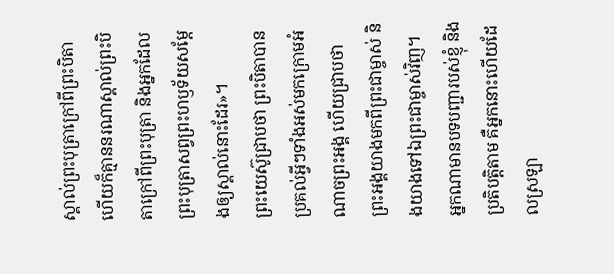ស្គាល់ព្រះបុត្រាក្រៅពីព្រះបិតា ហើយក៏គ្មាននរណាស្គាល់ព្រះបិតាក្រៅពីព្រះបុត្រា និងអ្នកដែលព្រះបុត្រាសព្វព្រះហឫទ័យសម្តែងឲ្យស្គាល់នោះដែរ»។
ព្រះយេស៊ូជ្រាបថា ព្រះបិតាបានប្រគល់អ្វីៗទាំងអស់មកក្រោមអំណាចព្រះអង្គ ហើយជ្រាបថា ព្រះអង្គយាងមកពីព្រះជាម្ចាស់ និងយាងទៅឯព្រះជាម្ចាស់វិញ។
អ្នកណាមានបទបញ្ជារបស់ខ្ញុំ និងប្រតិបត្តិតាម គឺអ្នកនោះហើយដែលស្រឡា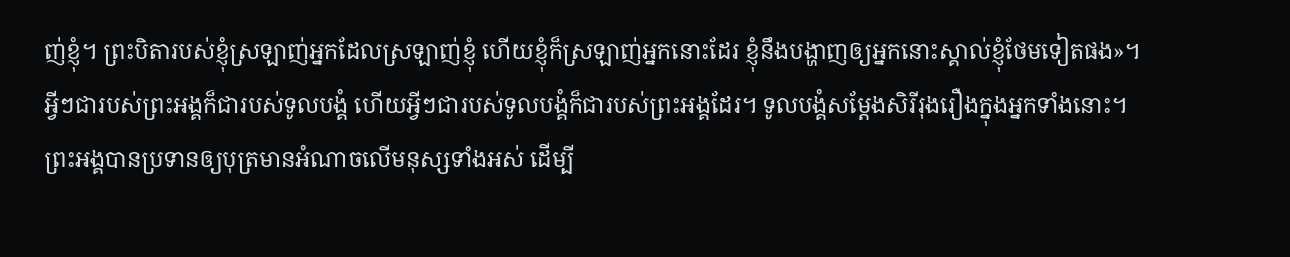ញ់ខ្ញុំ។ ព្រះបិតារបស់ខ្ញុំស្រឡាញ់អ្នកដែលស្រឡាញ់ខ្ញុំ ហើយខ្ញុំក៏ស្រឡាញ់អ្នកនោះដែរ ខ្ញុំនឹងបង្ហាញឲ្យអ្នកនោះស្គាល់ខ្ញុំថែមទៀតផង»។
អ្វីៗជារបស់ព្រះអង្គក៏ជារបស់ទូលបង្គំ ហើយអ្វីៗជារបស់ទូលបង្គំក៏ជារបស់ព្រះអង្គដែរ។ ទូលបង្គំសម្តែងសិរីរុងរឿងក្នុងអ្នកទាំងនោះ។
ព្រះអង្គបានប្រទានឲ្យបុត្រមានអំណាចលើមនុស្សទាំងអស់ ដើម្បី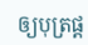ឲ្យបុត្រផ្ដ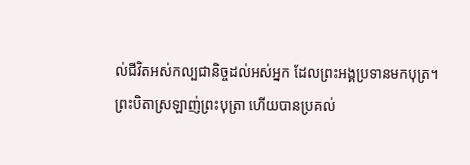ល់ជីវិតអស់កល្បជានិច្ចដល់អស់អ្នក ដែលព្រះអង្គប្រទានមកបុត្រ។
ព្រះបិតាស្រឡាញ់ព្រះបុត្រា ហើយបានប្រគល់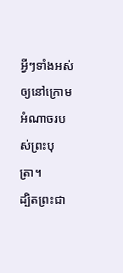អ្វីៗទាំងអស់ឲ្យនៅក្រោមអំណាចរបស់ព្រះបុត្រា។
ដ្បិតព្រះជា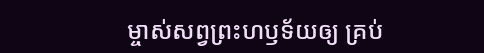ម្ចាស់សព្វព្រះហឫទ័យឲ្យ គ្រប់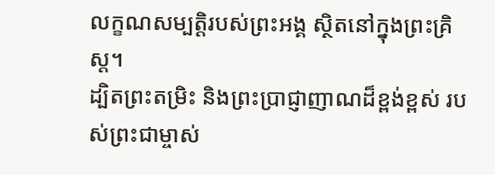លក្ខណសម្បត្តិរបស់ព្រះអង្គ ស្ថិតនៅក្នុងព្រះគ្រិស្ត។
ដ្បិតព្រះតម្រិះ និងព្រះប្រាជ្ញាញាណដ៏ខ្ពង់ខ្ពស់ របស់ព្រះជាម្ចាស់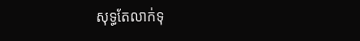សុទ្ធតែលាក់ទុ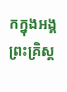កក្នុងអង្គព្រះគ្រិស្ត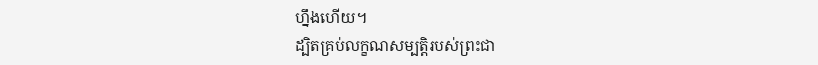ហ្នឹងហើយ។
ដ្បិតគ្រប់លក្ខណសម្បត្តិរបស់ព្រះជា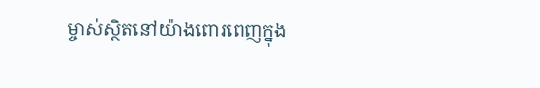ម្ចាស់ស្ថិតនៅយ៉ាងពោរពេញក្នុង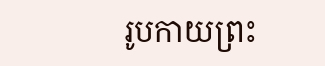រូបកាយព្រះ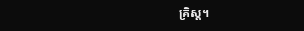គ្រិស្ត។